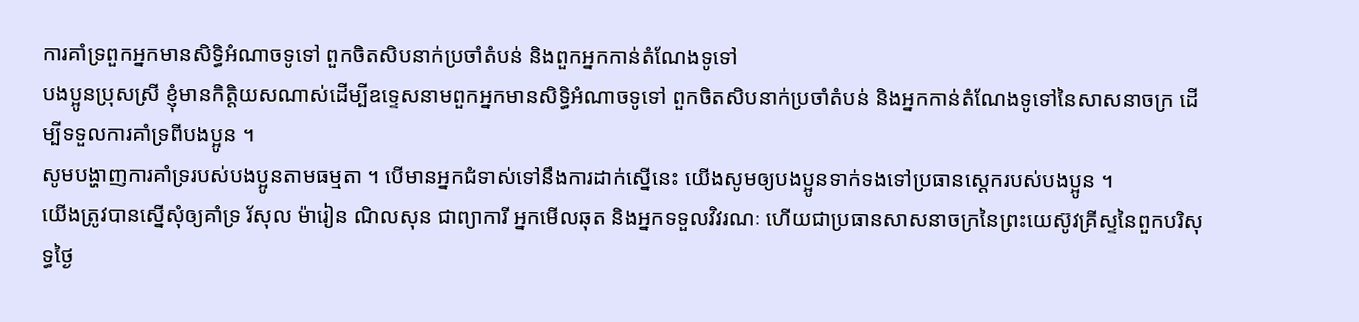ការគាំទ្រពួកអ្នកមានសិទ្ធិអំណាចទូទៅ ពួកចិតសិបនាក់ប្រចាំតំបន់ និងពួកអ្នកកាន់តំណែងទូទៅ
បងប្អូនប្រុសស្រី ខ្ញុំមានកិត្តិយសណាស់ដើម្បីឧទ្ទេសនាមពួកអ្នកមានសិទ្ធិអំណាចទូទៅ ពួកចិតសិបនាក់ប្រចាំតំបន់ និងអ្នកកាន់តំណែងទូទៅនៃសាសនាចក្រ ដើម្បីទទួលការគាំទ្រពីបងប្អូន ។
សូមបង្ហាញការគាំទ្ររបស់បងប្អូនតាមធម្មតា ។ បើមានអ្នកជំទាស់ទៅនឹងការដាក់ស្នើនេះ យើងសូមឲ្យបងប្អូនទាក់ទងទៅប្រធានស្ដេករបស់បងប្អូន ។
យើងត្រូវបានស្នើសុំឲ្យគាំទ្រ រ័សុល ម៉ារៀន ណិលសុន ជាព្យាការី អ្នកមើលឆុត និងអ្នកទទួលវិវរណៈ ហើយជាប្រធានសាសនាចក្រនៃព្រះយេស៊ូវគ្រីស្ទនៃពួកបរិសុទ្ធថ្ងៃ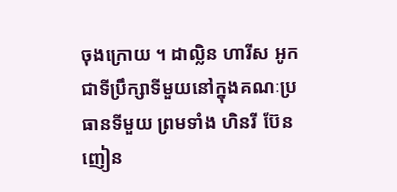ចុងក្រោយ ។ ដាល្លិន ហារីស អូក ជាទីប្រឹក្សាទីមួយនៅក្នុងគណៈប្រធានទីមួយ ព្រមទាំង ហិនរី ប៊ែនញៀន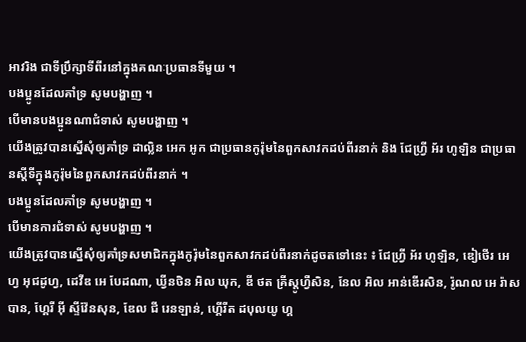អាវរិង ជាទីប្រឹក្សាទីពីរនៅក្នុងគណៈប្រធានទីមួយ ។
បងប្អូនដែលគាំទ្រ សូមបង្ហាញ ។
បើមានបងប្អូនណាជំទាស់ សូមបង្ហាញ ។
យើងត្រូវបានស្នើសុំឲ្យគាំទ្រ ដាល្លិន អេក អូក ជាប្រធានកូរ៉ុមនៃពួកសាវកដប់ពីរនាក់ និង ជែហ្វ្រី អ័រ ហូឡិន ជាប្រធានស្ដីទីក្នុងកូរ៉ុមនៃពួកសាវកដប់ពីរនាក់ ។
បងប្អូនដែលគាំទ្រ សូមបង្ហាញ ។
បើមានការជំទាស់ សូមបង្ហាញ ។
យើងត្រូវបានស្នើសុំឲ្យគាំទ្រសមាជិកក្នុងកូរ៉ុមនៃពួកសាវកដប់ពីរនាក់ដូចតទៅនេះ ៖ ជែហ្វ្រី អ័រ ហូឡិន, ឌៀថើរ អេហ្វ អុជដូហ្វ, ដេវីឌ អេ បែដណា, ឃ្វីនថិន អិល ឃុក, ឌី ថត គ្រីស្តូហ្វឺសិន, នែល អិល អាន់ឌើរសិន, រ៉ូណល អេ រ៉ាសបាន, ហ្គែរី អ៊ី ស្ទីវ៉ែនសុន, ឌែល ជី រេនឡាន់, ហ្គើរីត ដបុលយូ ហ្គ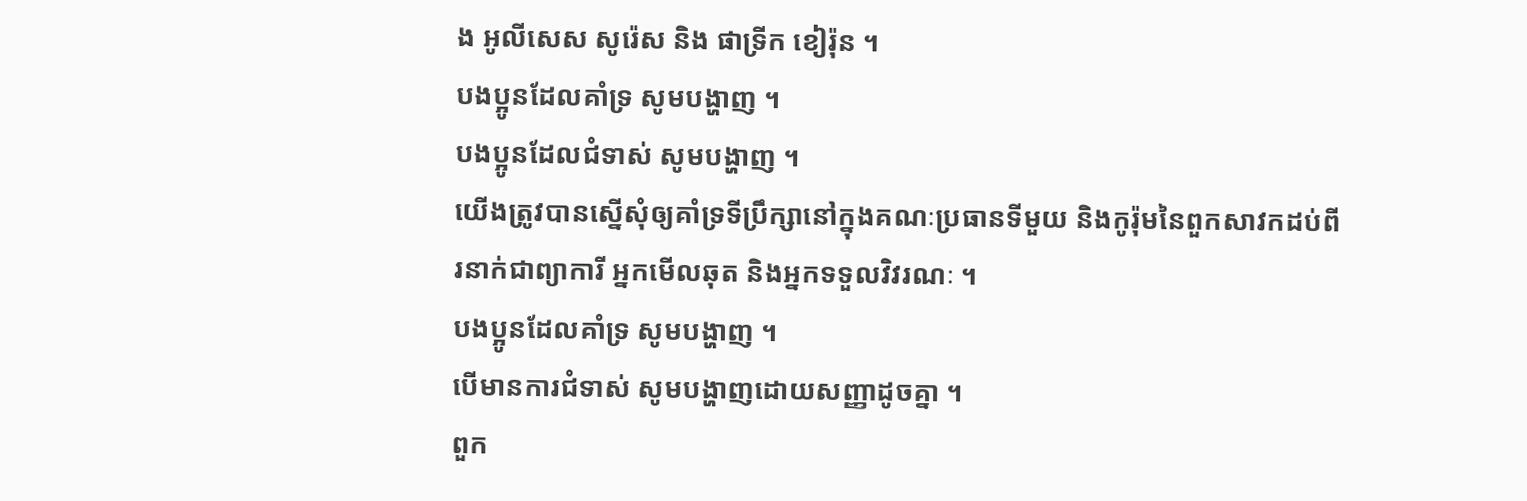ង អូលីសេស សូរ៉េស និង ផាទ្រីក ខៀរ៉ុន ។
បងប្អូនដែលគាំទ្រ សូមបង្ហាញ ។
បងប្អូនដែលជំទាស់ សូមបង្ហាញ ។
យើងត្រូវបានស្នើសុំឲ្យគាំទ្រទីប្រឹក្សានៅក្នុងគណៈប្រធានទីមួយ និងកូរ៉ុមនៃពួកសាវកដប់ពីរនាក់ជាព្យាការី អ្នកមើលឆុត និងអ្នកទទួលវិវរណៈ ។
បងប្អូនដែលគាំទ្រ សូមបង្ហាញ ។
បើមានការជំទាស់ សូមបង្ហាញដោយសញ្ញាដូចគ្នា ។
ពួក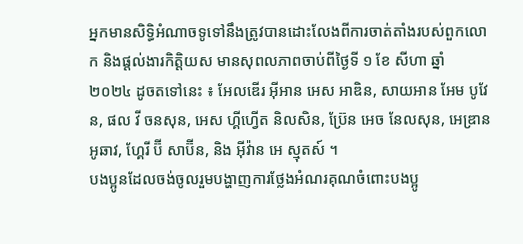អ្នកមានសិទ្ធិអំណាចទូទៅនឹងត្រូវបានដោះលែងពីការចាត់តាំងរបស់ពួកលោក និងផ្តល់ងារកិត្តិយស មានសុពលភាពចាប់ពីថ្ងៃទី ១ ខែ សីហា ឆ្នាំ ២០២៤ ដូចតទៅនេះ ៖ អែលឌើរ អ៊ីអាន អេស អាឌិន, សាយអាន អែម បូវែន, ផល វី ចនសុន, អេស ហ្គីហ្វើត និលសិន, ប្រ៊ែន អេច នែលសុន, អេឌ្រាន អូឆាវ, ហ្គែរី ប៊ី សាប៊ីន, និង អ៊ីវ៉ាន អេ ស្មុតស៍ ។
បងប្អូនដែលចង់ចូលរួមបង្ហាញការថ្លែងអំណរគុណចំពោះបងប្អូ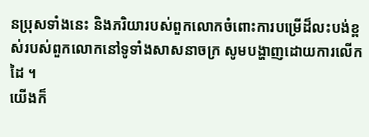នប្រុសទាំងនេះ និងភរិយារបស់ពួកលោកចំពោះការបម្រើដ៏លះបង់ខ្ពស់របស់ពួកលោកនៅទូទាំងសាសនាចក្រ សូមបង្ហាញដោយការលើកដៃ ។
យើងក៏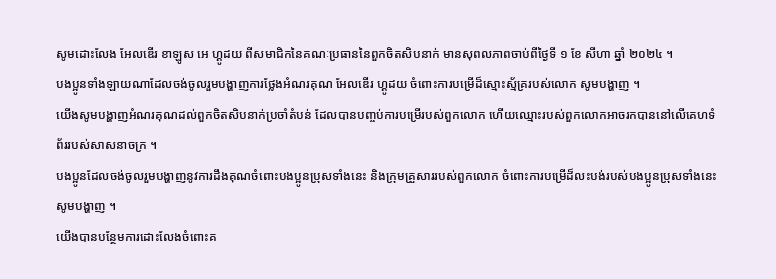សូមដោះលែង អែលឌើរ ខាឡូស អេ ហ្គូដយ ពីសមាជិកនៃគណៈប្រធាននៃពួកចិតសិបនាក់ មានសុពលភាពចាប់ពីថ្ងៃទី ១ ខែ សីហា ឆ្នាំ ២០២៤ ។
បងប្អូនទាំងឡាយណាដែលចង់ចូលរួមបង្ហាញការថ្លែងអំណរគុណ អែលឌើរ ហ្គូដយ ចំពោះការបម្រើដ៏ស្មោះស្ម័គ្ររបស់លោក សូមបង្ហាញ ។
យើងសូមបង្ហាញអំណរគុណដល់ពួកចិតសិបនាក់ប្រចាំតំបន់ ដែលបានបញ្ចប់ការបម្រើរបស់ពួកលោក ហើយឈ្មោះរបស់ពួកលោកអាចរកបាននៅលើគេហទំព័ររបស់សាសនាចក្រ ។
បងប្អូនដែលចង់ចូលរួមបង្ហាញនូវការដឹងគុណចំពោះបងប្អូនប្រុសទាំងនេះ និងក្រុមគ្រួសាររបស់ពួកលោក ចំពោះការបម្រើដ៏លះបង់របស់បងប្អូនប្រុសទាំងនេះ សូមបង្ហាញ ។
យើងបានបន្ថែមការដោះលែងចំពោះគ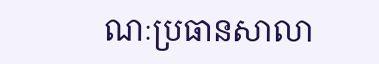ណៈប្រធានសាលា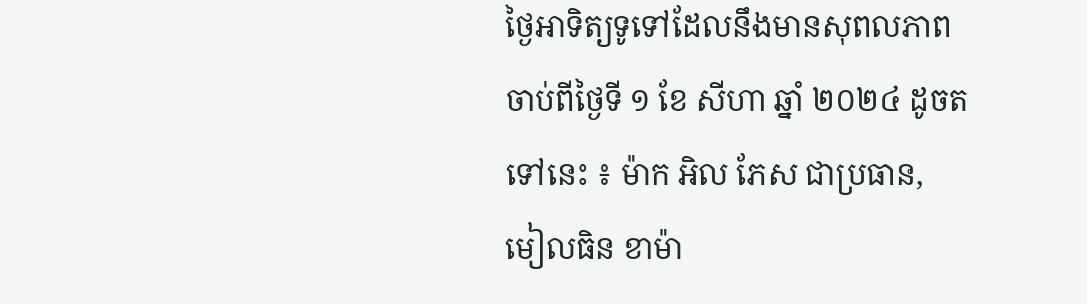ថ្ងៃអាទិត្យទូទៅដែលនឹងមានសុពលភាពចាប់ពីថ្ងៃទី ១ ខែ សីហា ឆ្នាំ ២០២៤ ដូចតទៅនេះ ៖ ម៉ាក អិល ភែស ជាប្រធាន, មៀលធិន ខាម៉ា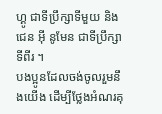ហ្គូ ជាទីប្រឹក្សាទីមួយ និង ជេន អ៊ី នូមែន ជាទីប្រឹក្សាទីពីរ ។
បងប្អូនដែលចង់ចូលរួមនឹងយើង ដើម្បីថ្លែងអំណរគុ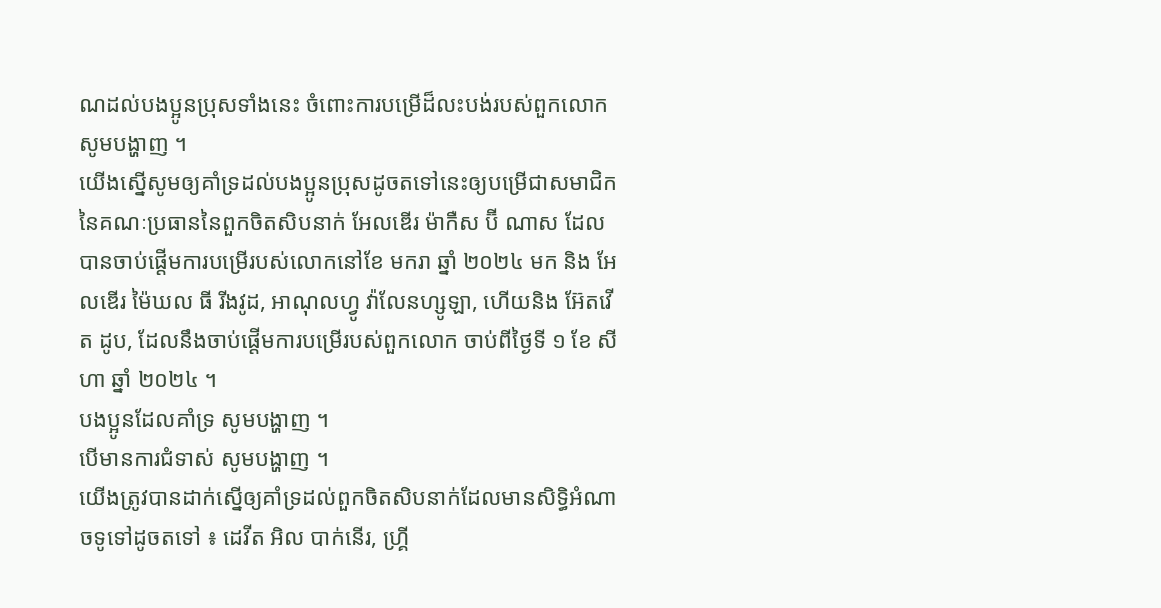ណដល់បងប្អូនប្រុសទាំងនេះ ចំពោះការបម្រើដ៏លះបង់របស់ពួកលោក សូមបង្ហាញ ។
យើងស្នើសូមឲ្យគាំទ្រដល់បងប្អូនប្រុសដូចតទៅនេះឲ្យបម្រើជាសមាជិកនៃគណៈប្រធាននៃពួកចិតសិបនាក់ អែលឌើរ ម៉ាកឺស ប៊ី ណាស ដែលបានចាប់ផ្តើមការបម្រើរបស់លោកនៅខែ មករា ឆ្នាំ ២០២៤ មក និង អែលឌើរ ម៉ៃឃល ធី រីងវូដ, អាណុលហ្វូ វ៉ាលែនហ្សូឡា, ហើយនិង អ៊ែតវើត ដូប, ដែលនឹងចាប់ផ្តើមការបម្រើរបស់ពួកលោក ចាប់ពីថ្ងៃទី ១ ខែ សីហា ឆ្នាំ ២០២៤ ។
បងប្អូនដែលគាំទ្រ សូមបង្ហាញ ។
បើមានការជំទាស់ សូមបង្ហាញ ។
យើងត្រូវបានដាក់ស្នើឲ្យគាំទ្រដល់ពួកចិតសិបនាក់ដែលមានសិទ្ធិអំណាចទូទៅដូចតទៅ ៖ ដេវីត អិល បាក់នើរ, ហ្គ្រី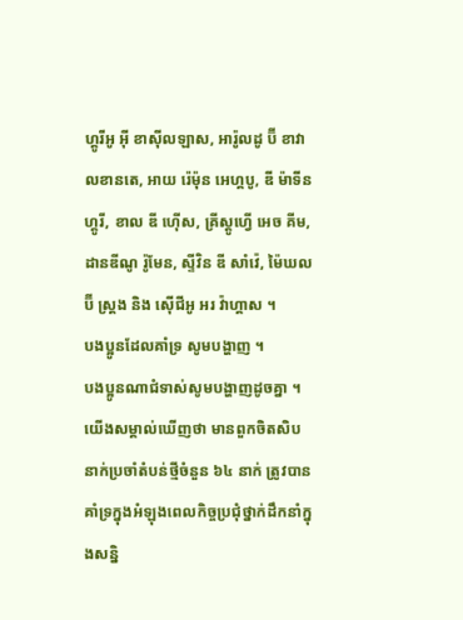ហ្គូរីអូ អ៊ី ខាស៊ីលឡាស, អារ៉ូលដូ ប៊ី ខាវាលខានតេ, អាយ រ៉េម៉ុន អេហ្គបូ, ឌី ម៉ាទីន ហ្គូរី, ខាល ឌី ហ៊ើស, គ្រីស្ដូហ្វើ អេច គីម, ដានឌីណូ រ៉ូមែន, ស្ទីវិន ឌី សាំវ៉េ, ម៉ៃឃល ប៊ី ស្ត្រង និង ស៊ើជីអូ អរ វ៉ាហ្គាស ។
បងប្អូនដែលគាំទ្រ សូមបង្ហាញ ។
បងប្អូនណាជំទាស់សូមបង្ហាញដូចគ្នា ។
យើងសម្គាល់ឃើញថា មានពួកចិតសិបនាក់ប្រចាំតំបន់ថ្មីចំនួន ៦៤ នាក់ ត្រូវបានគាំទ្រក្នុងអំឡុងពេលកិច្ចប្រជុំថ្នាក់ដឹកនាំក្នុងសន្និ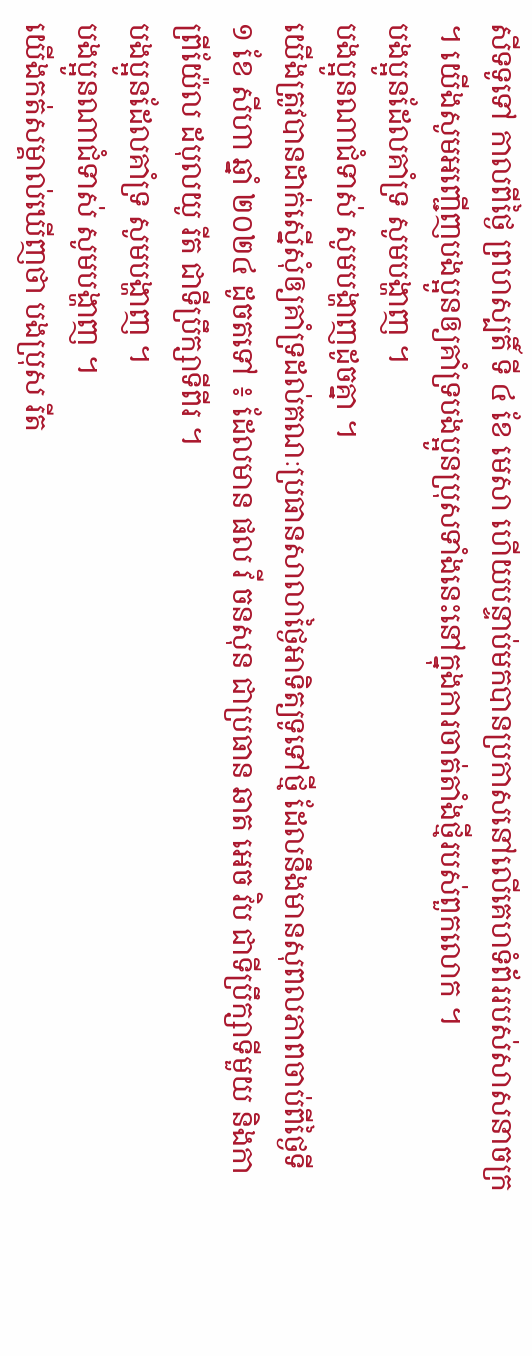សីទទូទៅ កាលពីថ្ងៃ ព្រហស្បតិ៍ ទី ៤ ខែ មេសា ហើយបន្ទាប់មកបានប្រកាសនៅលើគេហទំព័ររបស់សាសនាចក្រ ។ យើងសូមអញ្ជើញបងប្អូនឲ្យគាំទ្របងប្អូនប្រុសទាំងនេះនៅក្នុងការចាត់តាំងថ្មីរបស់ពួកលោក ។
បងប្អូនដែលគាំទ្រ សូមបង្ហាញ ។
បងប្អូនណាជំទាស់ សូមបង្ហាញដូចគ្នា ។
យើងត្រូវបានដាក់ស្នើសុំឲ្យគាំទ្រដល់គណៈប្រធានសាលាថ្ងៃអាទិត្យទូទៅថ្មី ដែលនឹងមានសុពលភាពចាប់ពីថ្ងៃទី ១ ខែ សីហា ឆ្នាំ ២០២៤ ដូចតទៅ ៖ ដែលមាន ផល វី ចនសុន ជាប្រធាន ឆាត អេច វិប ជាទីប្រឹក្សាទីមួយ និងកាព្រីយ៉ែល ដបុលយូ រីត ជាទីប្រឹក្សាទីពីរ ។
បងប្អូនដែលគាំទ្រ សូមបង្ហាញ ។
បងប្អូនណាជំទាស់ សូមបង្ហាញ ។
យើងកត់សម្គាល់ឃើញថា បងប្រុស រីត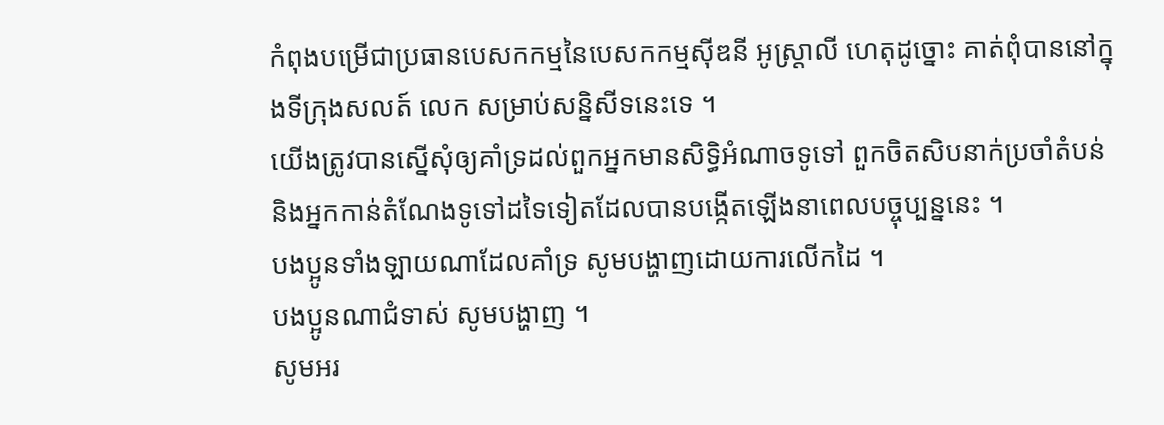កំពុងបម្រើជាប្រធានបេសកកម្មនៃបេសកកម្មស៊ីឌនី អូស្ត្រាលី ហេតុដូច្នោះ គាត់ពុំបាននៅក្នុងទីក្រុងសលត៍ លេក សម្រាប់សន្និសីទនេះទេ ។
យើងត្រូវបានស្នើសុំឲ្យគាំទ្រដល់ពួកអ្នកមានសិទ្ធិអំណាចទូទៅ ពួកចិតសិបនាក់ប្រចាំតំបន់ និងអ្នកកាន់តំណែងទូទៅដទៃទៀតដែលបានបង្កើតឡើងនាពេលបច្ចុប្បន្ននេះ ។
បងប្អូនទាំងឡាយណាដែលគាំទ្រ សូមបង្ហាញដោយការលើកដៃ ។
បងប្អូនណាជំទាស់ សូមបង្ហាញ ។
សូមអរ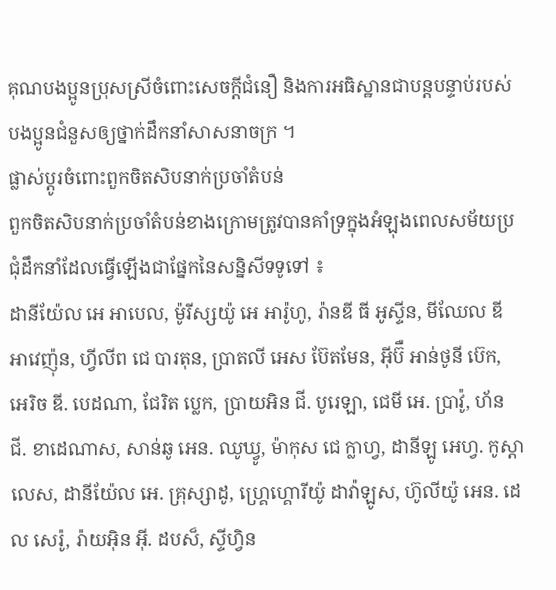គុណបងប្អូនប្រុសស្រីចំពោះសេចក្តីជំនឿ និងការអធិស្ឋានជាបន្តបន្ទាប់របស់បងប្អូនជំនួសឲ្យថ្នាក់ដឹកនាំសាសនាចក្រ ។
ផ្លាស់ប្តូរចំពោះពួកចិតសិបនាក់ប្រចាំតំបន់
ពួកចិតសិបនាក់ប្រចាំតំបន់ខាងក្រោមត្រូវបានគាំទ្រក្នុងអំឡុងពេលសម័យប្រជុំដឹកនាំដែលធ្វើឡើងជាផ្នែកនៃសន្និសីទទូទៅ ៖
ដានីយ៉ែល អេ អាបេល, ម៉ូរីស្សយ៉ូ អេ អារ៉ូហូ, រ៉ានឌី ធី អូស្ទីន, មីឈែល ឌី អាវេញ៉ុន, ហ្វីលីព ជេ បារតុន, ប្រាតលី អេស ប៊ែតមែន, អ៊ីប៊ឺ អាន់ថូនី ប៊េក, អេរិច ឌី. បេដណា, ជែរិត ប្លេក, ប្រាយអិន ជី. បូរេឡា, ជេមី អេ. ប្រាវ៉ូ, ហ័ន ជី. ខាដេណាស, សាន់ឆូ អេន. ឈូឃ្វូ, ម៉ាកុស ជេ ក្លាហ្វ, ដានីឡូ អេហ្វ. កូស្តាលេស, ដានីយ៉ែល អេ. គ្រុស្សាដូ, ហ្រ្គេហ្គោរីយ៉ូ ដាវ៉ាឡូស, ហ៊ូលីយ៉ូ អេន. ដេល សេរ៉ូ, រ៉ាយអ៊ិន អ៊ី. ដបស៏, ស្ទីហ្វិន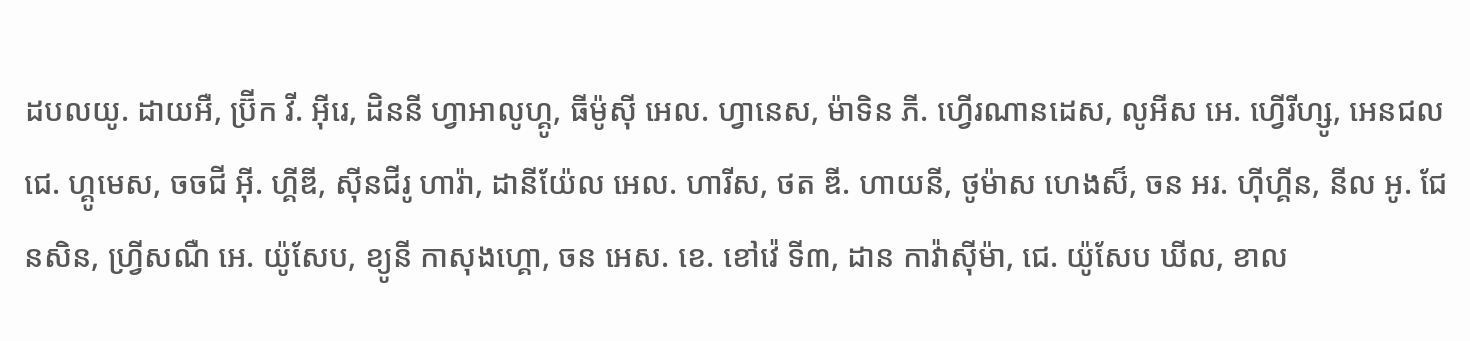ដបលយូ. ដាយអឺ, ប្រ៊ីក វី. អ៊ីរេ, ដិននី ហ្វាអាលូហ្គូ, ធីម៉ូស៊ី អេល. ហ្វានេស, ម៉ាទិន ភី. ហ្វើរណានដេស, លូអីស អេ. ហ្វើរីហ្សូ, អេនជល ជេ. ហ្គូមេស, ចចជី អ៊ី. ហ្គីឌី, ស៊ីនជីរូ ហារ៉ា, ដានីយ៉ែល អេល. ហារីស, ថត ឌី. ហាយនី, ថូម៉ាស ហេងស៏, ចន អរ. ហ៊ីហ្គីន, នីល អូ. ជែនសិន, ហ្វ្រីសណឺ អេ. យ៉ូសែប, ខ្យូនី កាសុងហ្គោ, ចន អេស. ខេ. ខៅវ៉េ ទី៣, ដាន កាវ៉ាស៊ីម៉ា, ជេ. យ៉ូសែប ឃីល, ខាល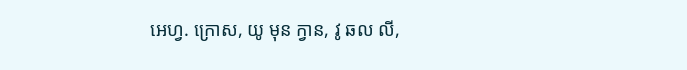អេហ្វ. ក្រោស, យូ មុន ក្វាន, វូ ឆល លី,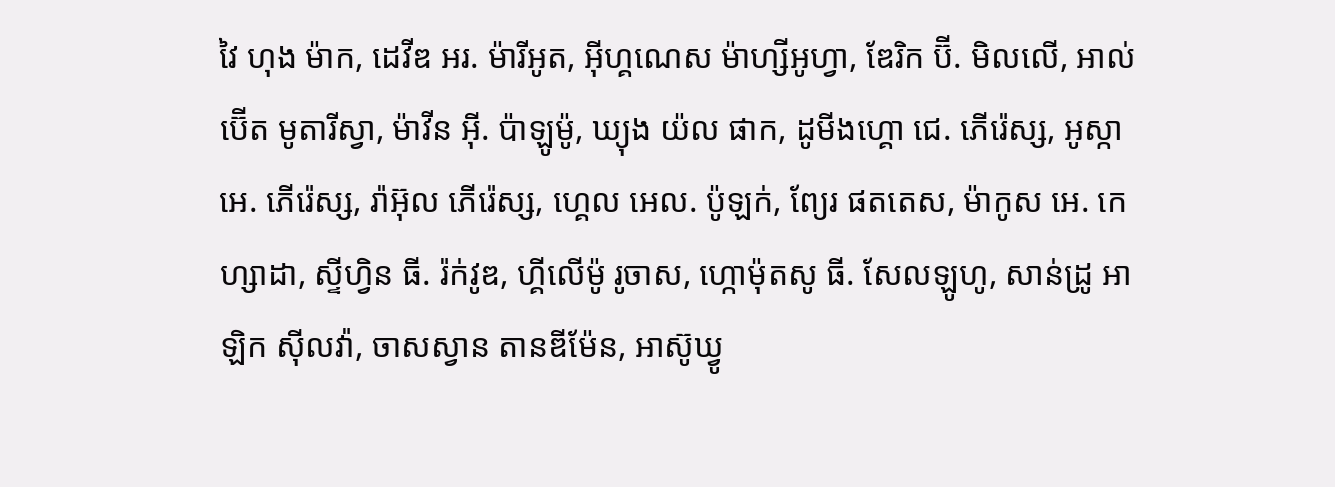វៃ ហុង ម៉ាក, ដេវីឌ អរ. ម៉ារីអូត, អ៊ីហ្គណេស ម៉ាហ្សីអូហ្វា, ឌែរិក ប៊ី. មិលលើ, អាល់ប៊ើត មូតារីស្វា, ម៉ាវីន អ៊ី. ប៉ាឡូម៉ូ, ឃ្យុង យ៉ល ផាក, ដូមីងហ្គោ ជេ. ភើរ៉េស្ស, អូស្កា អេ. ភើរ៉េស្ស, រ៉ាអ៊ុល ភើរ៉េស្ស, ហ្គេល អេល. ប៉ូឡក់, ព្យែរ ផតតេស, ម៉ាកូស អេ. កេហ្សាដា, ស្ទីហ្វិន ធី. រ៉ក់វូឌ, ហ្គីលើម៉ូ រូចាស, ហ្កោម៉ុតសូ ធី. សែលឡូហូ, សាន់ដ្រូ អាឡិក ស៊ីលវ៉ា, ចាសស្វាន តានឌីម៉ែន, អាស៊ូឃ្វូ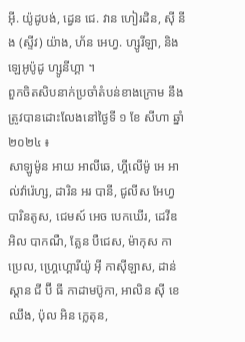អ៊ី. យ៉ូដូបង់, ដ្វេន ជេ. វាន ហៀរដិន, ស៊ី នីង (ស្ទីវ) យ៉ាង, ហ័ន អេហ្វ. ហ្សូរីឡា, និង ឡេអូប៉ូដូ ហ្សូនីហ្គា ។
ពួកចិតសិបនាក់ប្រចាំតំបន់ខាងក្រោម នឹងត្រូវបានដោះលែងនៅថ្ងៃទី ១ ខែ សីហា ឆ្នាំ ២០២៤ ៖
សាឡូម៉ូន អាយ អាលីឆេ, ហ្គីលើម៉ូ អេ អាល់វ៉ារ៉េហ្ស, ដារិន អរ បានី, ជូលីស អែហ្វ បារិនតូស, ជេមស៍ អេច បេកឃើរ, ដេវីឌ អិល បាកណឺ, គ្លែន បឺជេស, ម៉ាកុស កាប្រេល, ហ្រ្គេហ្គោរីយ៉ូ អ៊ី កាស៊ីឡាស, ដាន់ស្ដាន ជី ប៊ី ធី កាដាមប៊ូកា, អាលិន ស៊ី ខេ ឈឹង, ប៉ុល អិន ក្លេតុន,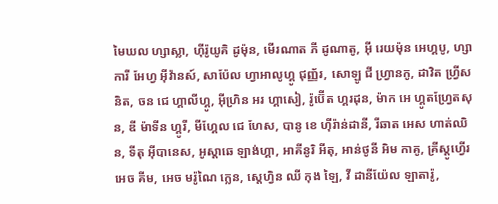មៃឃល ហ្សាស្លា, ហ៊ីរ៉ូយូគិ ដូម៉ុន, មើរណាត ភី ដូណាតូ, អ៊ី រេយម៉ុន អេហ្គបូ, ហ្សាការី អែហ្វ អ៊ីវ៉ានស៍, សាប៉ែល ហ្វាអាលូហ្គូ ជុញ្ញ័រ, សោឡូ ជី ហ្វ្រានកូ, ដាវិត ហ្វ្រីសនិត, ចន ជេ ហ្គាលីហ្គូ, អ៊ីហ្រិន អរ ហ្គាសៀ, រ៉ូប៊ើត ហ្គរដុន, ម៉ាក អេ ហ្គូតហ្វ្រែតសុន, ឌី ម៉ាទីន ហ្គូរី, មីហ្គែល ជេ ហែស, បានូ ខេ ហ៊ីរ៉ាន់ដានី, រីឆាត អេស ហាត់ឈិន, ទីតុ អ៊ីបានេស, អូស្តាឆេ ឡាង់ហ្គា, អាគីនូរិ អីតុ, អាន់ថូនី អិម កាគូ, គ្រីស្ដូហ្វើរ អេច គីម, អេច មរ៉ូណៃ ក្លេន, ស្ដេហ្វិន ឈី កុង ឡៃ, វី ដានីយ៉ែល ឡាតារ៉ូ,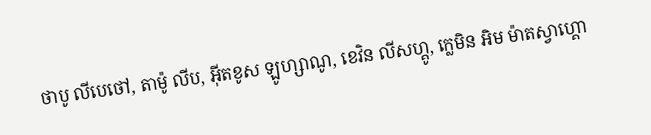ថាបូ លីបេថៅ, តាម៉ូ លីប, អ៊ីតខូស ឡូហ្សាណូ, ខេវិន លីសហ្គូ, ក្លេមិន អិម ម៉ាតស្វាហ្គោ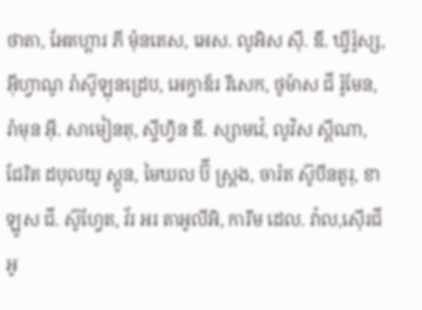ថាតា, អែតហ្គារ ភី ម៉ុនតេស, អេស. លូអិស ស៊ី. ឌី. ឃ្វីរ៉ូស្ស, អ៊ីហ្វាណូ រ៉ាស៊ូឡុនដ្រេប, អេក្វាឌ័រ រីសេក, ថូម៉ាស ជី រ៉ូមែន, រ៉ាមុន អ៊ី. សាមៀនតុ, ស្ទីហ្វិន ឌី. ស្សាមវ៉េ, លូវិស ស្ពីណា, ជែរិត ដបុលយូ ស្តូន, មៃឃល ប៊ី ស្ត្រង, ចារ៉ត ស៊ូបីនតូរុ, ខាឡូស ជី. ស៊ូហ្វែត, វ័រ អរ តាអូលីអិ, ការីម ដេល. វ៉ាល,ស៊ើរជីអូ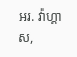អរ. វ៉ាហ្គាស,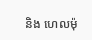និង ហេលម៉ុ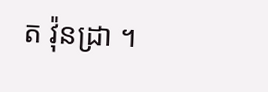ត វ៉ុនដ្រា ។